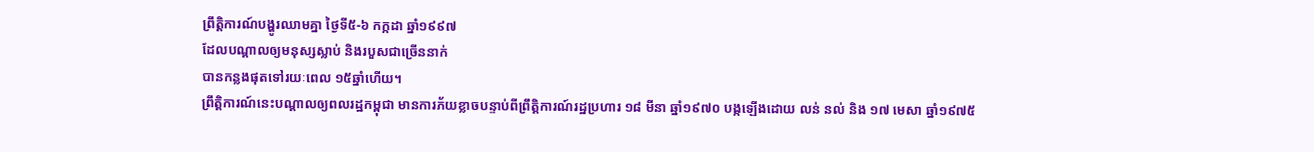ព្រឹត្តិការណ៍បង្ហូរឈាមគ្នា ថ្ងៃទី៥-៦ កក្កដា ឆ្នាំ១៩៩៧
ដែលបណ្ដាលឲ្យមនុស្សស្លាប់ និងរបួសជាច្រើននាក់
បានកន្លងផុតទៅរយៈពេល ១៥ឆ្នាំហើយ។
ព្រឹត្តិការណ៍នេះបណ្ដាលឲ្យពលរដ្ឋកម្ពុជា មានការភ័យខ្លាចបន្ទាប់ពីព្រឹត្តិការណ៍រដ្ឋប្រហារ ១៨ មីនា ឆ្នាំ១៩៧០ បង្កឡើងដោយ លន់ នល់ និង ១៧ មេសា ឆ្នាំ១៩៧៥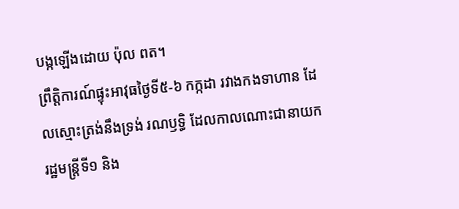បង្កឡើងដោយ ប៉ុល ពត។
ព្រឹត្តិការណ៍ផ្ទុះអាវុធថ្ងៃទី៥-៦ កក្កដា រវាងកងទាហាន ដែលស្មោះត្រង់នឹងទ្រង់ រណឫទ្ធិ ដែលកាលណោះជានាយករដ្ឋមន្រ្តីទី១ និង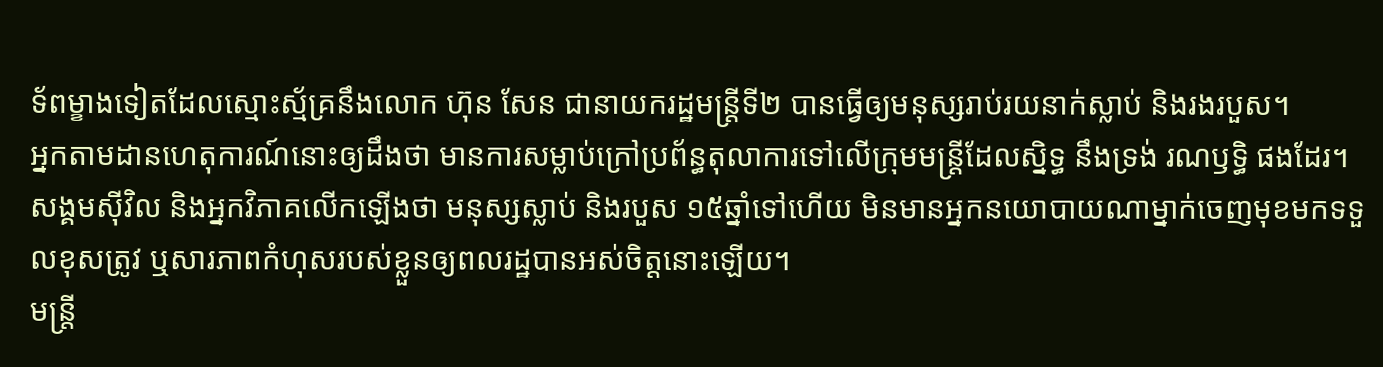ទ័ពម្ខាងទៀតដែលស្មោះស្ម័គ្រនឹងលោក ហ៊ុន សែន ជានាយករដ្ឋមន្ត្រីទី២ បានធ្វើឲ្យមនុស្សរាប់រយនាក់ស្លាប់ និងរងរបួស។
អ្នកតាមដានហេតុការណ៍នោះឲ្យដឹងថា មានការសម្លាប់ក្រៅប្រព័ន្ធតុលាការទៅលើក្រុមមន្ត្រីដែលស្និទ្ធ នឹងទ្រង់ រណឫទ្ធិ ផងដែរ។ សង្គមស៊ីវិល និងអ្នកវិភាគលើកឡើងថា មនុស្សស្លាប់ និងរបួស ១៥ឆ្នាំទៅហើយ មិនមានអ្នកនយោបាយណាម្នាក់ចេញមុខមកទទួលខុសត្រូវ ឬសារភាពកំហុសរបស់ខ្លួនឲ្យពលរដ្ឋបានអស់ចិត្តនោះឡើយ។
មន្ត្រី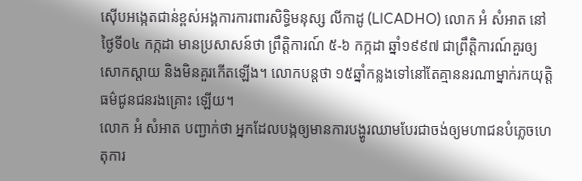ស៊ើបអង្កេតជាន់ខ្ពស់អង្គការការពារសិទ្ធិមនុស្ស លីកាដូ (LICADHO) លោក អំ សំអាត នៅថ្ងៃទី០៤ កក្កដា មានប្រសាសន៍ថា ព្រឹត្តិការណ៍ ៥-៦ កក្កដា ឆ្នាំ១៩៩៧ ជាព្រឹត្តិការណ៍គួរឲ្យសោកស្តាយ និងមិនគួរកើតឡើង។ លោកបន្តថា ១៥ឆ្នាំកន្លងទៅនៅតែគ្មាននរណាម្នាក់រកយុត្តិធម៌ជូនជនរងគ្រោះ ឡើយ។
លោក អំ សំអាត បញ្ជាក់ថា អ្នកដែលបង្កឲ្យមានការបង្ហូរឈាមបែរជាចង់ឲ្យមហាជនបំភ្លេចហេតុការ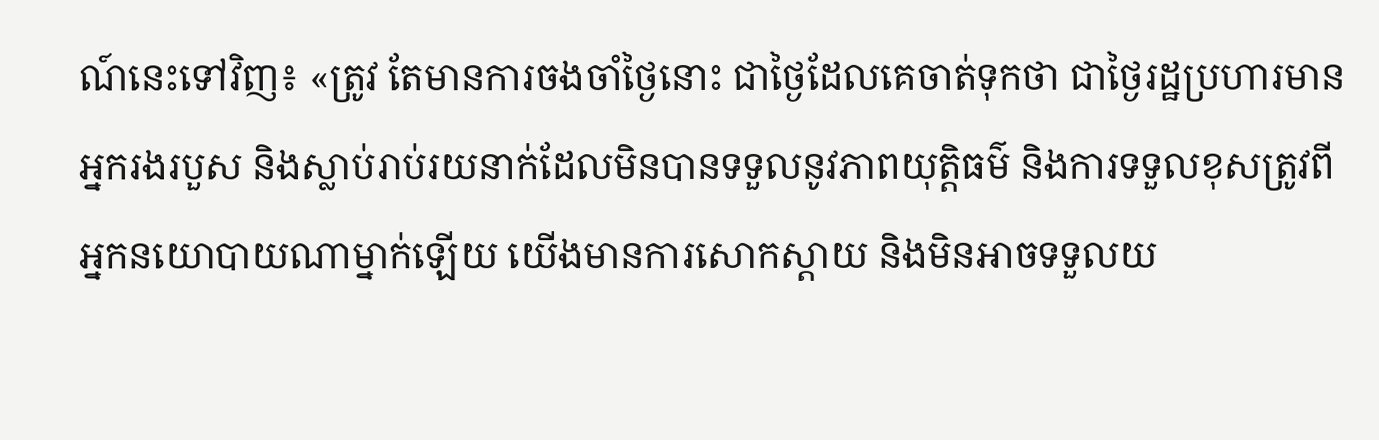ណ៍នេះទៅវិញ៖ «ត្រូវ តែមានការចងចាំថ្ងៃនោះ ជាថ្ងៃដែលគេចាត់ទុកថា ជាថ្ងៃរដ្ឋប្រហារមានអ្នករងរបួស និងស្លាប់រាប់រយនាក់ដែលមិនបានទទួលនូវភាពយុត្តិធម៌ និងការទទួលខុសត្រូវពីអ្នកនយោបាយណាម្នាក់ឡើយ យើងមានការសោកស្ដាយ និងមិនអាចទទួលយ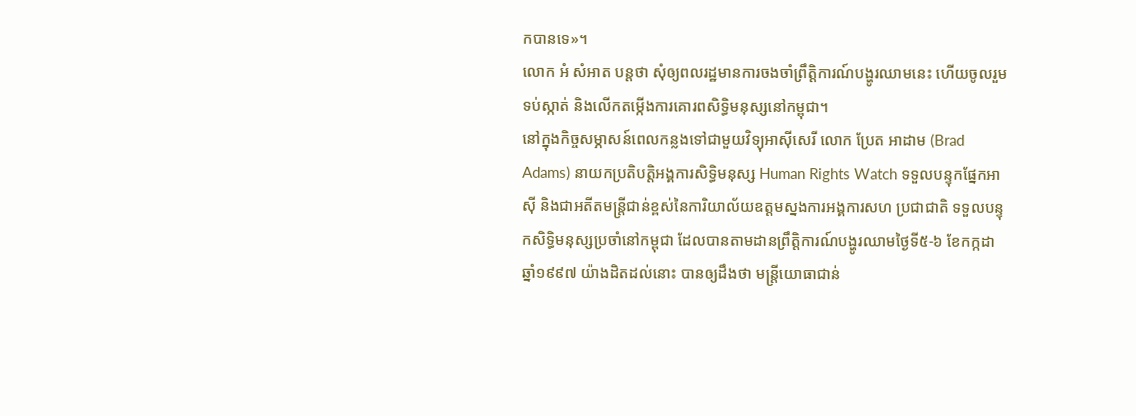កបានទេ»។
លោក អំ សំអាត បន្តថា សុំឲ្យពលរដ្ឋមានការចងចាំព្រឹត្តិការណ៍បង្ហូរឈាមនេះ ហើយចូលរួមទប់ស្កាត់ និងលើកតម្កើងការគោរពសិទ្ធិមនុស្សនៅកម្ពុជា។
នៅក្នុងកិច្ចសម្ភាសន៍ពេលកន្លងទៅជាមួយវិទ្យុអាស៊ីសេរី លោក ប្រែត អាដាម (Brad Adams) នាយកប្រតិបត្តិអង្គការសិទ្ធិមនុស្ស Human Rights Watch ទទួលបន្ទុកផ្នែកអាស៊ី និងជាអតីតមន្ត្រីជាន់ខ្ពស់នៃការិយាល័យឧត្ដមស្នងការអង្គការសហ ប្រជាជាតិ ទទួលបន្ទុកសិទ្ធិមនុស្សប្រចាំនៅកម្ពុជា ដែលបានតាមដានព្រឹត្តិការណ៍បង្ហូរឈាមថ្ងៃទី៥-៦ ខែកក្កដា ឆ្នាំ១៩៩៧ យ៉ាងដិតដល់នោះ បានឲ្យដឹងថា មន្រ្តីយោធាជាន់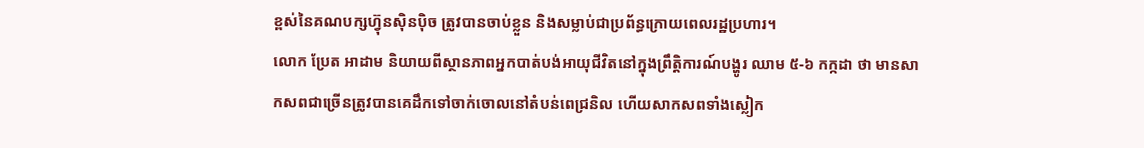ខ្ពស់នៃគណបក្សហ៊្វុនស៊ិនប៉ិច ត្រូវបានចាប់ខ្លួន និងសម្លាប់ជាប្រព័ន្ធក្រោយពេលរដ្ឋប្រហារ។
លោក ប្រែត អាដាម និយាយពីស្ថានភាពអ្នកបាត់បង់អាយុជីវិតនៅក្នុងព្រឹត្តិការណ៍បង្ហូរ ឈាម ៥-៦ កក្កដា ថា មានសាកសពជាច្រើនត្រូវបានគេដឹកទៅចាក់ចោលនៅតំបន់ពេជ្រនិល ហើយសាកសពទាំងស្លៀក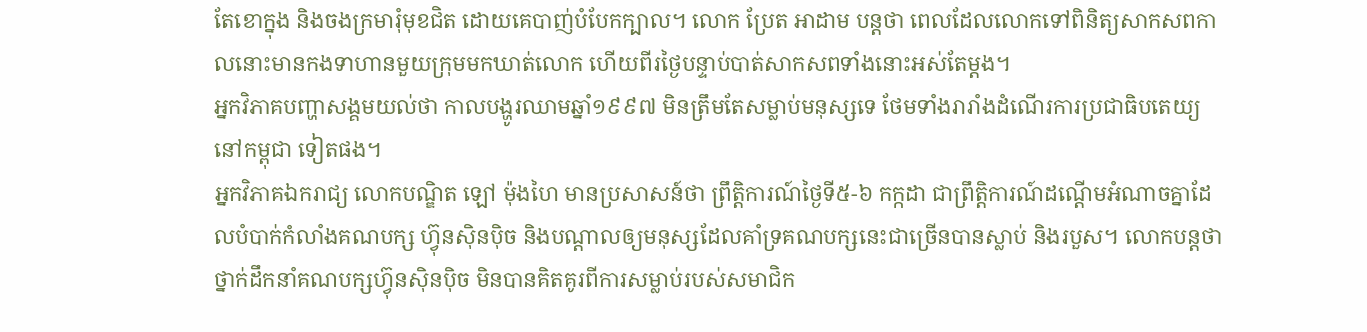តែខោក្នុង និងចងក្រមារុំមុខជិត ដោយគេបាញ់បំបែកក្បាល។ លោក ប្រែត អាដាម បន្តថា ពេលដែលលោកទៅពិនិត្យសាកសពកាលនោះមានកងទាហានមួយក្រុមមកឃាត់លោក ហើយពីរថ្ងៃបន្ទាប់បាត់សាកសពទាំងនោះអស់តែម្តង។
អ្នកវិភាគបញ្ហាសង្គមយល់ថា កាលបង្ហូរឈាមឆ្នាំ១៩៩៧ មិនត្រឹមតែសម្លាប់មនុស្សទេ ថែមទាំងរារាំងដំណើរការប្រជាធិបតេយ្យនៅកម្ពុជា ទៀតផង។
អ្នកវិភាគឯករាជ្យ លោកបណ្ឌិត ឡៅ ម៉ុងហៃ មានប្រសាសន៍ថា ព្រឹត្តិការណ៍ថ្ងៃទី៥-៦ កក្កដា ជាព្រឹត្តិការណ៍ដណ្ដើមអំណាចគ្នាដែលបំបាក់កំលាំងគណបក្ស ហ៊្វុនស៊ិនប៉ិច និងបណ្ដាលឲ្យមនុស្សដែលគាំទ្រគណបក្សនេះជាច្រើនបានស្លាប់ និងរបួស។ លោកបន្តថា ថ្នាក់ដឹកនាំគណបក្សហ៊្វុនស៊ិនប៉ិច មិនបានគិតគូរពីការសម្លាប់របស់សមាជិក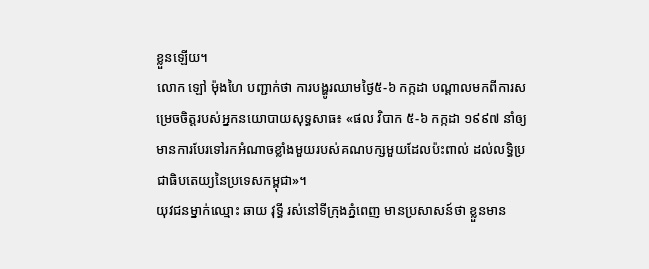ខ្លួនឡើយ។
លោក ឡៅ ម៉ុងហៃ បញ្ជាក់ថា ការបង្ហូរឈាមថ្ងៃ៥-៦ កក្កដា បណ្ដាលមកពីការសម្រេចចិត្តរបស់អ្នកនយោបាយសុទ្ធសាធ៖ «ផល វិបាក ៥-៦ កក្កដា ១៩៩៧ នាំឲ្យមានការបែរទៅរកអំណាចខ្លាំងមួយរបស់គណបក្សមួយដែលប៉ះពាល់ ដល់លទ្ធិប្រជាធិបតេយ្យនៃប្រទេសកម្ពុជា»។
យុវជនម្នាក់ឈ្មោះ ឆាយ វុទ្ធី រស់នៅទីក្រុងភ្នំពេញ មានប្រសាសន៍ថា ខ្លួនមាន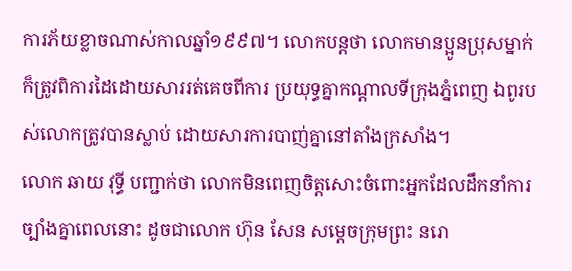ការភ័យខ្លាចណាស់កាលឆ្នាំ១៩៩៧។ លោកបន្តថា លោកមានប្អូនប្រុសម្នាក់ក៏ត្រូវពិការដៃដោយសាររត់គេចពីការ ប្រយុទ្ធគ្នាកណ្ដាលទីក្រុងភ្នំពេញ ឯពូរបស់លោកត្រូវបានស្លាប់ ដោយសារការបាញ់គ្នានៅតាំងក្រសាំង។
លោក ឆាយ វុទ្ធី បញ្ជាក់ថា លោកមិនពេញចិត្តសោះចំពោះអ្នកដែលដឹកនាំការច្បាំងគ្នាពេលនោះ ដូចជាលោក ហ៊ុន សែន សម្ដេចក្រុមព្រះ នរោ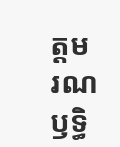ត្តម រណឫទ្ធិ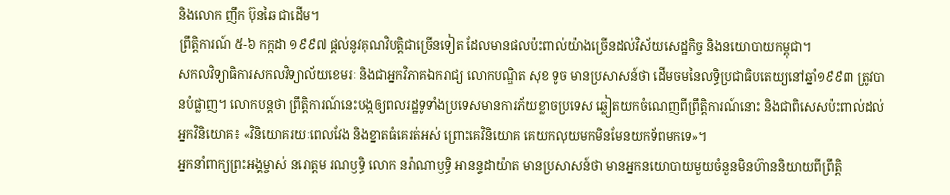និងលោក ញឹក ប៊ុនឆៃ ជាដើម។
ព្រឹត្តិការណ៍ ៥-៦ កក្កដា ១៩៩៧ ផ្ដល់នូវគុណវិបត្តិជាច្រើនទៀត ដែលមានផលប៉ះពាល់យ៉ាងច្រើនដល់វិស័យសេដ្ឋកិច្ច និងនយោបាយកម្ពុជា។
សកលវិទ្យាធិការសកលវិទ្យាល័យខេមរៈ និងជាអ្នកវិភាគឯករាជ្យ លោកបណ្ឌិត សុខ ទូច មានប្រសាសន៍ថា ដើមចមនៃលទ្ធិប្រជាធិបតេយ្យនៅឆ្នាំ១៩៩៣ ត្រូវបានបំផ្លាញ។ លោកបន្តថា ព្រឹត្តិការណ៍នេះបង្កឲ្យពលរដ្ឋទូទាំងប្រទេសមានការភ័យខ្លាចប្រទេស ឆ្លៀតយកចំណេញពីព្រឹត្តិការណ៍នោះ និងជាពិសេសប៉ះពាល់ដល់អ្នកវិនិយោគ៖ «វិនិយោគរយៈពេលវែង និងខ្នាតធំគេរត់អស់ ព្រោះគេវិនិយោគ គេយកលុយមកមិនមែនយកទ័ពមកទេ»។
អ្នកនាំពាក្យព្រះអង្គម្ចាស់ នរោត្តម រណឫទ្ធិ លោក នរ៉ាណាឫទ្ធិ អានន្ទដាយ៉ាត មានប្រសាសន៍ថា មានអ្នកនយោបាយមួយចំនួនមិនហ៊ាននិយាយពីព្រឹត្តិ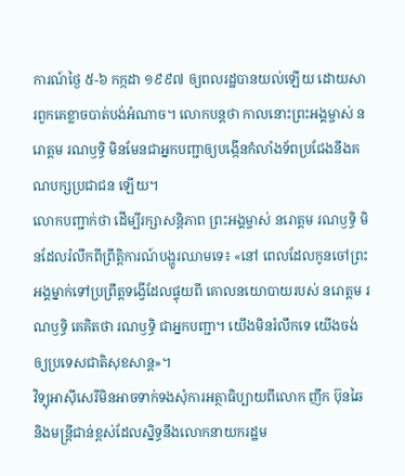ការណ៍ថ្ងៃ ៥-៦ កក្កដា ១៩៩៧ ឲ្យពលរដ្ឋបានយល់ឡើយ ដោយសារពួកគេខ្លាចបាត់បង់អំណាច។ លោកបន្តថា កាលនោះព្រះអង្គម្ចាស់ នរោត្តម រណឫទ្ធិ មិនមែនជាអ្នកបញ្ជាឲ្យបង្កើនកំលាំងទ័ពប្រជែងនឹងគណបក្សប្រជាជន ឡើយ។
លោកបញ្ជាក់ថា ដើម្បីរក្សាសន្តិភាព ព្រះអង្គម្ចាស់ នរោត្តម រណឫទ្ធិ មិនដែលរំលឹកពីព្រឹត្តិការណ៍បង្ហូរឈាមទេ៖ «នៅ ពេលដែលកូនចៅព្រះអង្គម្នាក់ទៅប្រព្រឹត្តទង្វើដែលផ្ទុយពី គោលនយោបាយរបស់ នរោត្តម រណឫទ្ធិ គេគិតថា រណឫទ្ធិ ជាអ្នកបញ្ជា។ យើងមិនរំលឹកទេ យើងចង់ឲ្យប្រទេសជាតិសុខសាន្ត»។
វិទ្យុអាស៊ីសេរីមិនអាចទាក់ទងសុំការអត្ថាធិប្បាយពីលោក ញឹក ប៊ុនឆៃ និងមន្ត្រីជាន់ខ្ពស់ដែលស្និទ្ធនឹងលោកនាយករដ្ឋម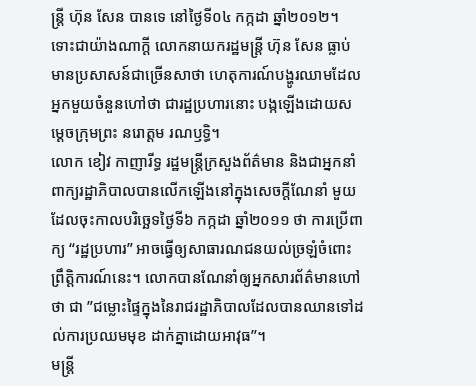ន្ត្រី ហ៊ុន សែន បានទេ នៅថ្ងៃទី០៤ កក្កដា ឆ្នាំ២០១២។
ទោះជាយ៉ាងណាក្តី លោកនាយករដ្ឋមន្ត្រី ហ៊ុន សែន ធ្លាប់មានប្រសាសន៍ជាច្រើនសាថា ហេតុការណ៍បង្ហូរឈាមដែលអ្នកមួយចំនួនហៅថា ជារដ្ឋប្រហារនោះ បង្កឡើងដោយសម្ដេចក្រុមព្រះ នរោត្តម រណឫទ្ធិ។
លោក ខៀវ កាញារីទ្ធ រដ្ឋមន្រ្ដីក្រសួងព័ត៌មាន និងជាអ្នកនាំពាក្យរដ្ឋាភិបាលបានលើកឡើងនៅក្នុងសេចក្ដីណែនាំ មួយ ដែលចុះកាលបរិច្ឆេទថ្ងៃទី៦ កក្កដា ឆ្នាំ២០១១ ថា ការប្រើពាក្យ “រដ្ឋប្រហារ” អាចធ្វើឲ្យសាធារណជនយល់ច្រឡំចំពោះព្រឹត្តិការណ៍នេះ។ លោកបានណែនាំឲ្យអ្នកសារព័ត៌មានហៅថា ជា ”ជម្លោះផ្ទៃក្នុងនៃរាជរដ្ឋាភិបាលដែលបានឈានទៅដល់ការប្រឈមមុខ ដាក់គ្នាដោយអាវុធ”។
មន្ត្រី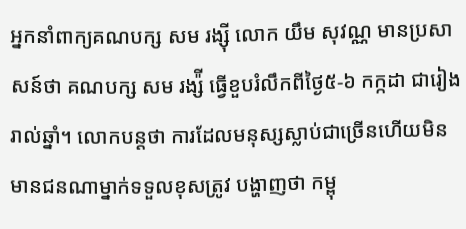អ្នកនាំពាក្យគណបក្ស សម រង្ស៊ី លោក យឹម សុវណ្ណ មានប្រសាសន៍ថា គណបក្ស សម រង្ស៉ី ធ្វើខួបរំលឹកពីថ្ងៃ៥-៦ កក្កដា ជារៀងរាល់ឆ្នាំ។ លោកបន្តថា ការដែលមនុស្សស្លាប់ជាច្រើនហើយមិនមានជនណាម្នាក់ទទួលខុសត្រូវ បង្ហាញថា កម្ពុ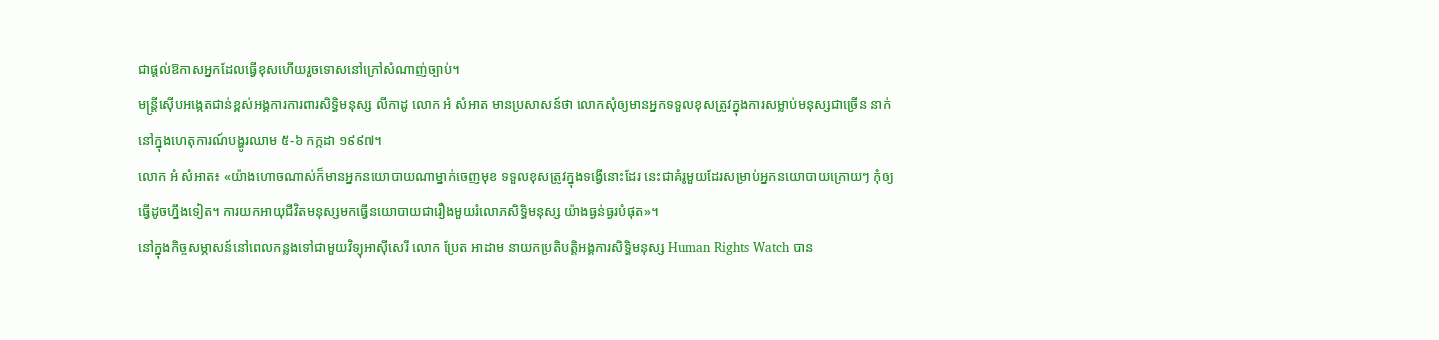ជាផ្ដល់ឱកាសអ្នកដែលធ្វើខុសហើយរួចទោសនៅក្រៅសំណាញ់ច្បាប់។
មន្ត្រីស៊ើបអង្កេតជាន់ខ្ពស់អង្គការការពារសិទ្ធិមនុស្ស លីកាដូ លោក អំ សំអាត មានប្រសាសន៍ថា លោកសុំឲ្យមានអ្នកទទួលខុសត្រូវក្នុងការសម្លាប់មនុស្សជាច្រើន នាក់នៅក្នុងហេតុការណ៍បង្ហូរឈាម ៥-៦ កក្កដា ១៩៩៧។
លោក អំ សំអាត៖ «យ៉ាងហោចណាស់ក៏មានអ្នកនយោបាយណាម្នាក់ចេញមុខ ទទួលខុសត្រូវក្នុងទង្វើនោះដែរ នេះជាគំរូមួយដែរសម្រាប់អ្នកនយោបាយក្រោយៗ កុំឲ្យធ្វើដូចហ្នឹងទៀត។ ការយកអាយុជីវិតមនុស្សមកធ្វើនយោបាយជារឿងមួយរំលោភសិទ្ធិមនុស្ស យ៉ាងធ្ងន់ធ្ងរបំផុត»។
នៅក្នុងកិច្ចសម្ភាសន៍នៅពេលកន្លងទៅជាមួយវិទ្យុអាស៊ីសេរី លោក ប្រែត អាដាម នាយកប្រតិបត្តិអង្គការសិទ្ធិមនុស្ស Human Rights Watch បាន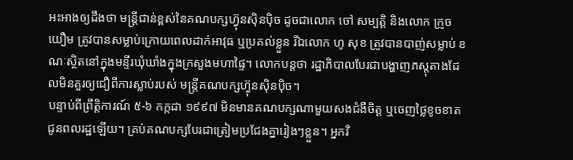អះអាងឲ្យដឹងថា មន្រ្តីជាន់ខ្ពស់នៃគណបក្សហ៊្វុនស៊ិនប៉ិច ដូចជាលោក ចៅ សម្បត្តិ និងលោក ក្រូច យឿម ត្រូវបានសម្លាប់ក្រោយពេលដាក់អាវុធ ឬប្រគល់ខ្លួន រីឯលោក ហូ សុខ ត្រូវបានបាញ់សម្លាប់ ខណៈស្ថិតនៅក្នុងមន្ទីរឃុំឃាំងក្នុងក្រសួងមហាផ្ទៃ។ លោកបន្តថា រដ្ឋាភិបាលបែរជាបង្ហាញភស្តុតាងដែលមិនគួរឲ្យជឿពីការស្លាប់របស់ មន្ត្រីគណបក្សហ៊្វុនស៊ិនប៉ិច។
បន្ទាប់ពីព្រឹត្តិការណ៍ ៥-៦ កក្កដា ១៩៩៧ មិនមានគណបក្សណាមួយសងជំងឺចិត្ត ឬចេញថ្លៃខូចខាតជូនពលរដ្ឋឡើយ។ គ្រប់គណបក្សបែរជាត្រៀមប្រជែងគ្នារៀងៗខ្លួន។ អ្នកវិ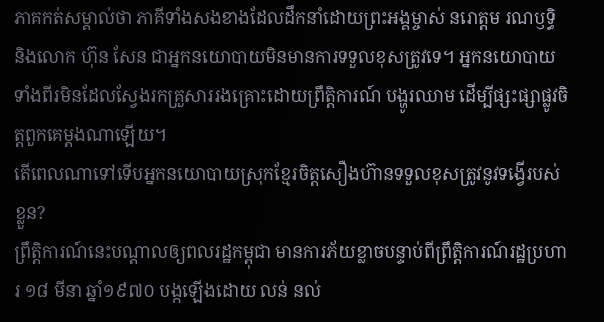ភាគកត់សម្គាល់ថា ភាគីទាំងសងខាងដែលដឹកនាំដោយព្រះអង្គម្ចាស់ នរោត្តម រណឫទ្ធិ និងលោក ហ៊ុន សែន ជាអ្នកនយោបាយមិនមានការទទួលខុសត្រូវទេ។ អ្នកនយោបាយទាំងពីរមិនដែលស្វែងរកគ្រួសាររងគ្រោះដោយព្រឹត្តិការណ៍ បង្ហូរឈាម ដើម្បីផ្សះផ្សាផ្លូវចិត្តពួកគេម្ដងណាឡើយ។
តើពេលណាទៅទើបអ្នកនយោបាយស្រុកខ្មែរចិត្តសឿងហ៊ានទទួលខុសត្រូវនូវទង្វើរបស់ខ្លួន?
ព្រឹត្តិការណ៍នេះបណ្ដាលឲ្យពលរដ្ឋកម្ពុជា មានការភ័យខ្លាចបន្ទាប់ពីព្រឹត្តិការណ៍រដ្ឋប្រហារ ១៨ មីនា ឆ្នាំ១៩៧០ បង្កឡើងដោយ លន់ នល់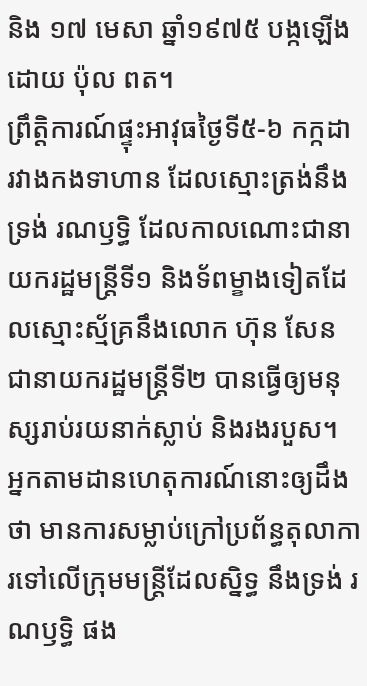និង ១៧ មេសា ឆ្នាំ១៩៧៥ បង្កឡើងដោយ ប៉ុល ពត។
ព្រឹត្តិការណ៍ផ្ទុះអាវុធថ្ងៃទី៥-៦ កក្កដា រវាងកងទាហាន ដែលស្មោះត្រង់នឹងទ្រង់ រណឫទ្ធិ ដែលកាលណោះជានាយករដ្ឋមន្រ្តីទី១ និងទ័ពម្ខាងទៀតដែលស្មោះស្ម័គ្រនឹងលោក ហ៊ុន សែន ជានាយករដ្ឋមន្ត្រីទី២ បានធ្វើឲ្យមនុស្សរាប់រយនាក់ស្លាប់ និងរងរបួស។
អ្នកតាមដានហេតុការណ៍នោះឲ្យដឹងថា មានការសម្លាប់ក្រៅប្រព័ន្ធតុលាការទៅលើក្រុមមន្ត្រីដែលស្និទ្ធ នឹងទ្រង់ រណឫទ្ធិ ផង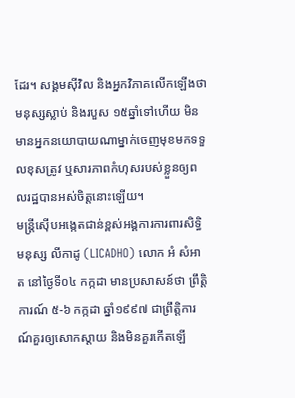ដែរ។ សង្គមស៊ីវិល និងអ្នកវិភាគលើកឡើងថា មនុស្សស្លាប់ និងរបួស ១៥ឆ្នាំទៅហើយ មិនមានអ្នកនយោបាយណាម្នាក់ចេញមុខមកទទួលខុសត្រូវ ឬសារភាពកំហុសរបស់ខ្លួនឲ្យពលរដ្ឋបានអស់ចិត្តនោះឡើយ។
មន្ត្រីស៊ើបអង្កេតជាន់ខ្ពស់អង្គការការពារសិទ្ធិមនុស្ស លីកាដូ (LICADHO) លោក អំ សំអាត នៅថ្ងៃទី០៤ កក្កដា មានប្រសាសន៍ថា ព្រឹត្តិការណ៍ ៥-៦ កក្កដា ឆ្នាំ១៩៩៧ ជាព្រឹត្តិការណ៍គួរឲ្យសោកស្តាយ និងមិនគួរកើតឡើ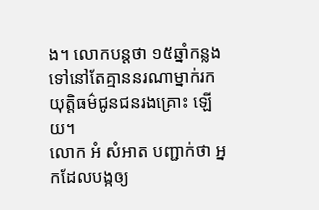ង។ លោកបន្តថា ១៥ឆ្នាំកន្លងទៅនៅតែគ្មាននរណាម្នាក់រកយុត្តិធម៌ជូនជនរងគ្រោះ ឡើយ។
លោក អំ សំអាត បញ្ជាក់ថា អ្នកដែលបង្កឲ្យ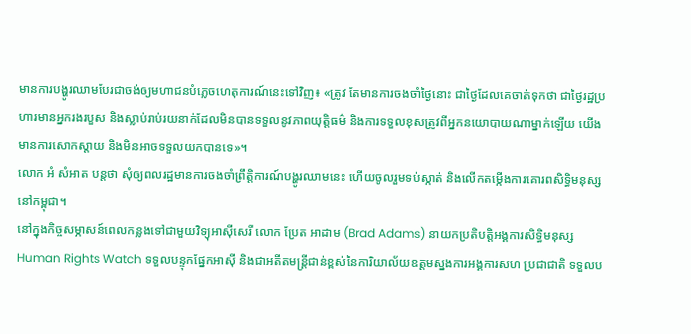មានការបង្ហូរឈាមបែរជាចង់ឲ្យមហាជនបំភ្លេចហេតុការណ៍នេះទៅវិញ៖ «ត្រូវ តែមានការចងចាំថ្ងៃនោះ ជាថ្ងៃដែលគេចាត់ទុកថា ជាថ្ងៃរដ្ឋប្រហារមានអ្នករងរបួស និងស្លាប់រាប់រយនាក់ដែលមិនបានទទួលនូវភាពយុត្តិធម៌ និងការទទួលខុសត្រូវពីអ្នកនយោបាយណាម្នាក់ឡើយ យើងមានការសោកស្ដាយ និងមិនអាចទទួលយកបានទេ»។
លោក អំ សំអាត បន្តថា សុំឲ្យពលរដ្ឋមានការចងចាំព្រឹត្តិការណ៍បង្ហូរឈាមនេះ ហើយចូលរួមទប់ស្កាត់ និងលើកតម្កើងការគោរពសិទ្ធិមនុស្សនៅកម្ពុជា។
នៅក្នុងកិច្ចសម្ភាសន៍ពេលកន្លងទៅជាមួយវិទ្យុអាស៊ីសេរី លោក ប្រែត អាដាម (Brad Adams) នាយកប្រតិបត្តិអង្គការសិទ្ធិមនុស្ស Human Rights Watch ទទួលបន្ទុកផ្នែកអាស៊ី និងជាអតីតមន្ត្រីជាន់ខ្ពស់នៃការិយាល័យឧត្ដមស្នងការអង្គការសហ ប្រជាជាតិ ទទួលប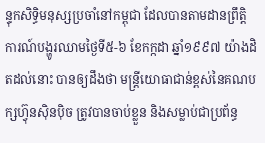ន្ទុកសិទ្ធិមនុស្សប្រចាំនៅកម្ពុជា ដែលបានតាមដានព្រឹត្តិការណ៍បង្ហូរឈាមថ្ងៃទី៥-៦ ខែកក្កដា ឆ្នាំ១៩៩៧ យ៉ាងដិតដល់នោះ បានឲ្យដឹងថា មន្រ្តីយោធាជាន់ខ្ពស់នៃគណបក្សហ៊្វុនស៊ិនប៉ិច ត្រូវបានចាប់ខ្លួន និងសម្លាប់ជាប្រព័ន្ធ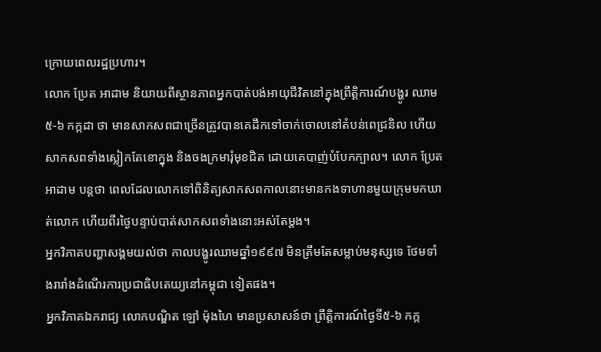ក្រោយពេលរដ្ឋប្រហារ។
លោក ប្រែត អាដាម និយាយពីស្ថានភាពអ្នកបាត់បង់អាយុជីវិតនៅក្នុងព្រឹត្តិការណ៍បង្ហូរ ឈាម ៥-៦ កក្កដា ថា មានសាកសពជាច្រើនត្រូវបានគេដឹកទៅចាក់ចោលនៅតំបន់ពេជ្រនិល ហើយសាកសពទាំងស្លៀកតែខោក្នុង និងចងក្រមារុំមុខជិត ដោយគេបាញ់បំបែកក្បាល។ លោក ប្រែត អាដាម បន្តថា ពេលដែលលោកទៅពិនិត្យសាកសពកាលនោះមានកងទាហានមួយក្រុមមកឃាត់លោក ហើយពីរថ្ងៃបន្ទាប់បាត់សាកសពទាំងនោះអស់តែម្តង។
អ្នកវិភាគបញ្ហាសង្គមយល់ថា កាលបង្ហូរឈាមឆ្នាំ១៩៩៧ មិនត្រឹមតែសម្លាប់មនុស្សទេ ថែមទាំងរារាំងដំណើរការប្រជាធិបតេយ្យនៅកម្ពុជា ទៀតផង។
អ្នកវិភាគឯករាជ្យ លោកបណ្ឌិត ឡៅ ម៉ុងហៃ មានប្រសាសន៍ថា ព្រឹត្តិការណ៍ថ្ងៃទី៥-៦ កក្ក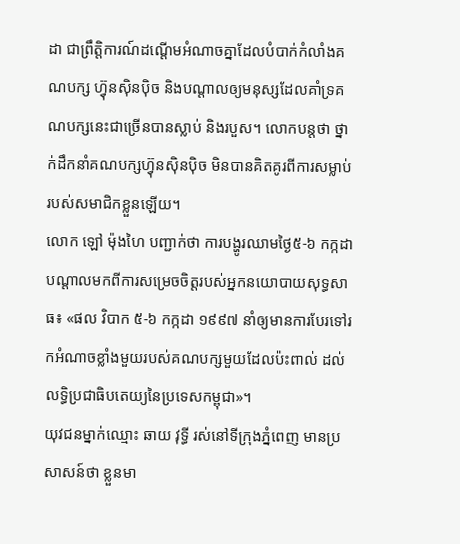ដា ជាព្រឹត្តិការណ៍ដណ្ដើមអំណាចគ្នាដែលបំបាក់កំលាំងគណបក្ស ហ៊្វុនស៊ិនប៉ិច និងបណ្ដាលឲ្យមនុស្សដែលគាំទ្រគណបក្សនេះជាច្រើនបានស្លាប់ និងរបួស។ លោកបន្តថា ថ្នាក់ដឹកនាំគណបក្សហ៊្វុនស៊ិនប៉ិច មិនបានគិតគូរពីការសម្លាប់របស់សមាជិកខ្លួនឡើយ។
លោក ឡៅ ម៉ុងហៃ បញ្ជាក់ថា ការបង្ហូរឈាមថ្ងៃ៥-៦ កក្កដា បណ្ដាលមកពីការសម្រេចចិត្តរបស់អ្នកនយោបាយសុទ្ធសាធ៖ «ផល វិបាក ៥-៦ កក្កដា ១៩៩៧ នាំឲ្យមានការបែរទៅរកអំណាចខ្លាំងមួយរបស់គណបក្សមួយដែលប៉ះពាល់ ដល់លទ្ធិប្រជាធិបតេយ្យនៃប្រទេសកម្ពុជា»។
យុវជនម្នាក់ឈ្មោះ ឆាយ វុទ្ធី រស់នៅទីក្រុងភ្នំពេញ មានប្រសាសន៍ថា ខ្លួនមា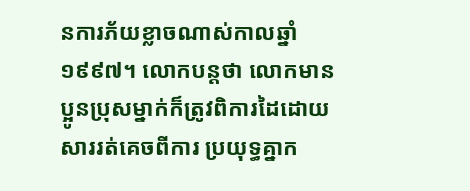នការភ័យខ្លាចណាស់កាលឆ្នាំ១៩៩៧។ លោកបន្តថា លោកមានប្អូនប្រុសម្នាក់ក៏ត្រូវពិការដៃដោយសាររត់គេចពីការ ប្រយុទ្ធគ្នាក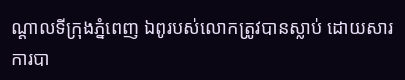ណ្ដាលទីក្រុងភ្នំពេញ ឯពូរបស់លោកត្រូវបានស្លាប់ ដោយសារការបា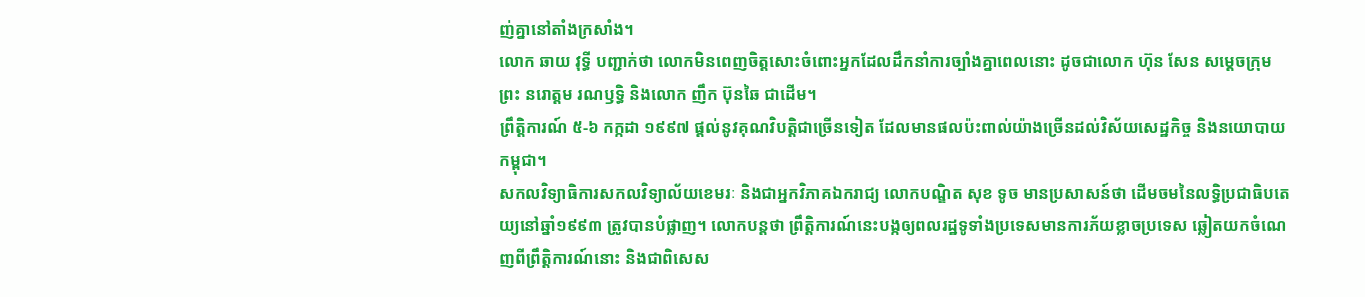ញ់គ្នានៅតាំងក្រសាំង។
លោក ឆាយ វុទ្ធី បញ្ជាក់ថា លោកមិនពេញចិត្តសោះចំពោះអ្នកដែលដឹកនាំការច្បាំងគ្នាពេលនោះ ដូចជាលោក ហ៊ុន សែន សម្ដេចក្រុមព្រះ នរោត្តម រណឫទ្ធិ និងលោក ញឹក ប៊ុនឆៃ ជាដើម។
ព្រឹត្តិការណ៍ ៥-៦ កក្កដា ១៩៩៧ ផ្ដល់នូវគុណវិបត្តិជាច្រើនទៀត ដែលមានផលប៉ះពាល់យ៉ាងច្រើនដល់វិស័យសេដ្ឋកិច្ច និងនយោបាយកម្ពុជា។
សកលវិទ្យាធិការសកលវិទ្យាល័យខេមរៈ និងជាអ្នកវិភាគឯករាជ្យ លោកបណ្ឌិត សុខ ទូច មានប្រសាសន៍ថា ដើមចមនៃលទ្ធិប្រជាធិបតេយ្យនៅឆ្នាំ១៩៩៣ ត្រូវបានបំផ្លាញ។ លោកបន្តថា ព្រឹត្តិការណ៍នេះបង្កឲ្យពលរដ្ឋទូទាំងប្រទេសមានការភ័យខ្លាចប្រទេស ឆ្លៀតយកចំណេញពីព្រឹត្តិការណ៍នោះ និងជាពិសេស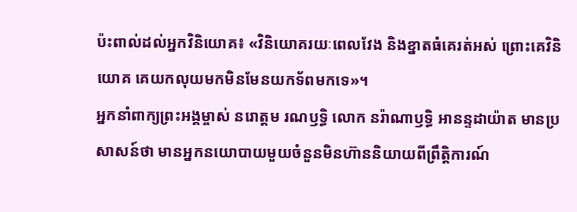ប៉ះពាល់ដល់អ្នកវិនិយោគ៖ «វិនិយោគរយៈពេលវែង និងខ្នាតធំគេរត់អស់ ព្រោះគេវិនិយោគ គេយកលុយមកមិនមែនយកទ័ពមកទេ»។
អ្នកនាំពាក្យព្រះអង្គម្ចាស់ នរោត្តម រណឫទ្ធិ លោក នរ៉ាណាឫទ្ធិ អានន្ទដាយ៉ាត មានប្រសាសន៍ថា មានអ្នកនយោបាយមួយចំនួនមិនហ៊ាននិយាយពីព្រឹត្តិការណ៍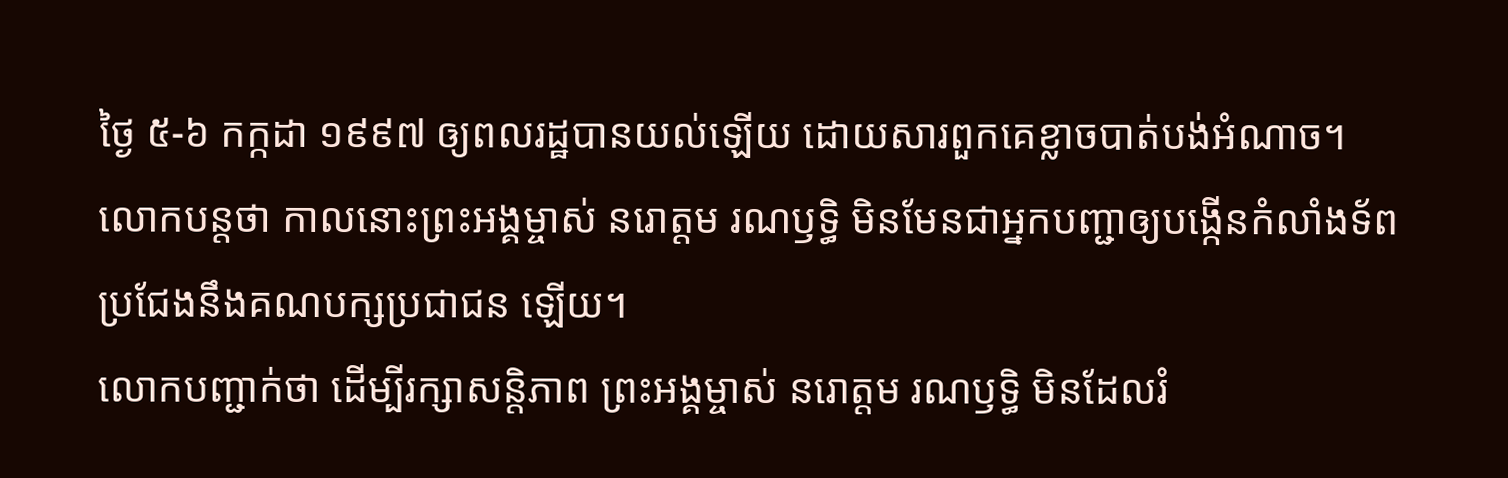ថ្ងៃ ៥-៦ កក្កដា ១៩៩៧ ឲ្យពលរដ្ឋបានយល់ឡើយ ដោយសារពួកគេខ្លាចបាត់បង់អំណាច។ លោកបន្តថា កាលនោះព្រះអង្គម្ចាស់ នរោត្តម រណឫទ្ធិ មិនមែនជាអ្នកបញ្ជាឲ្យបង្កើនកំលាំងទ័ពប្រជែងនឹងគណបក្សប្រជាជន ឡើយ។
លោកបញ្ជាក់ថា ដើម្បីរក្សាសន្តិភាព ព្រះអង្គម្ចាស់ នរោត្តម រណឫទ្ធិ មិនដែលរំ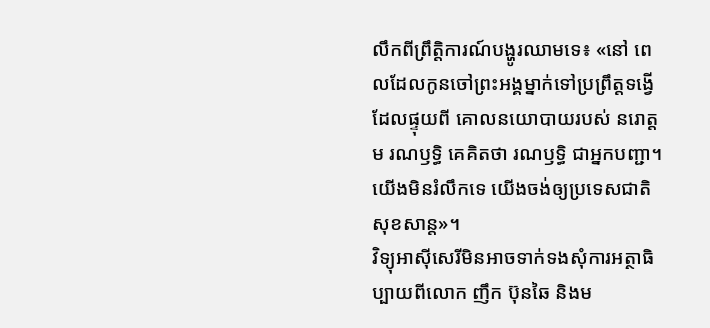លឹកពីព្រឹត្តិការណ៍បង្ហូរឈាមទេ៖ «នៅ ពេលដែលកូនចៅព្រះអង្គម្នាក់ទៅប្រព្រឹត្តទង្វើដែលផ្ទុយពី គោលនយោបាយរបស់ នរោត្តម រណឫទ្ធិ គេគិតថា រណឫទ្ធិ ជាអ្នកបញ្ជា។ យើងមិនរំលឹកទេ យើងចង់ឲ្យប្រទេសជាតិសុខសាន្ត»។
វិទ្យុអាស៊ីសេរីមិនអាចទាក់ទងសុំការអត្ថាធិប្បាយពីលោក ញឹក ប៊ុនឆៃ និងម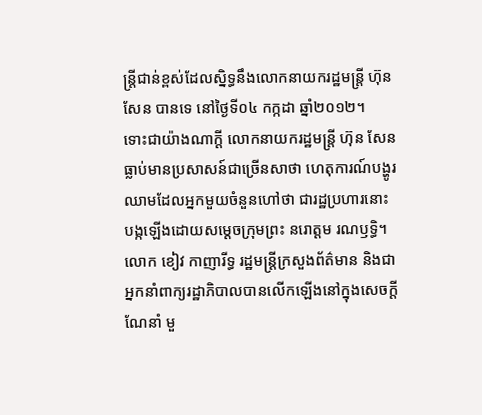ន្ត្រីជាន់ខ្ពស់ដែលស្និទ្ធនឹងលោកនាយករដ្ឋមន្ត្រី ហ៊ុន សែន បានទេ នៅថ្ងៃទី០៤ កក្កដា ឆ្នាំ២០១២។
ទោះជាយ៉ាងណាក្តី លោកនាយករដ្ឋមន្ត្រី ហ៊ុន សែន ធ្លាប់មានប្រសាសន៍ជាច្រើនសាថា ហេតុការណ៍បង្ហូរឈាមដែលអ្នកមួយចំនួនហៅថា ជារដ្ឋប្រហារនោះ បង្កឡើងដោយសម្ដេចក្រុមព្រះ នរោត្តម រណឫទ្ធិ។
លោក ខៀវ កាញារីទ្ធ រដ្ឋមន្រ្ដីក្រសួងព័ត៌មាន និងជាអ្នកនាំពាក្យរដ្ឋាភិបាលបានលើកឡើងនៅក្នុងសេចក្ដីណែនាំ មួ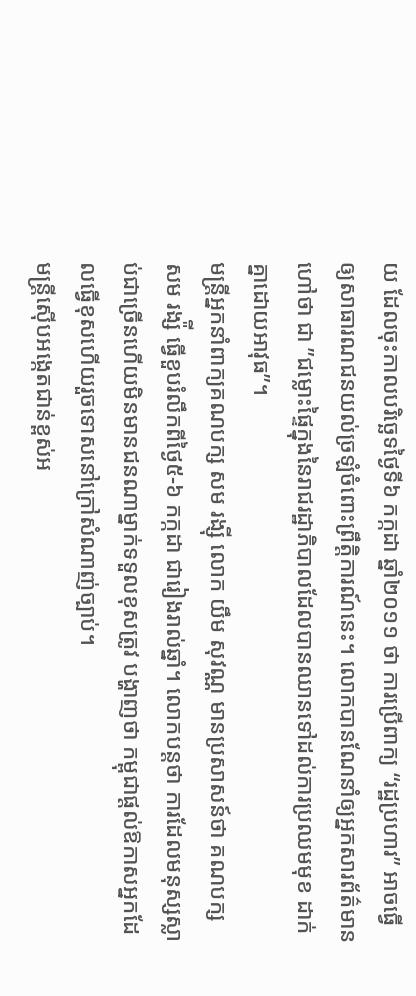យ ដែលចុះកាលបរិច្ឆេទថ្ងៃទី៦ កក្កដា ឆ្នាំ២០១១ ថា ការប្រើពាក្យ “រដ្ឋប្រហារ” អាចធ្វើឲ្យសាធារណជនយល់ច្រឡំចំពោះព្រឹត្តិការណ៍នេះ។ លោកបានណែនាំឲ្យអ្នកសារព័ត៌មានហៅថា ជា ”ជម្លោះផ្ទៃក្នុងនៃរាជរដ្ឋាភិបាលដែលបានឈានទៅដល់ការប្រឈមមុខ ដាក់គ្នាដោយអាវុធ”។
មន្ត្រីអ្នកនាំពាក្យគណបក្ស សម រង្ស៊ី លោក យឹម សុវណ្ណ មានប្រសាសន៍ថា គណបក្ស សម រង្ស៉ី ធ្វើខួបរំលឹកពីថ្ងៃ៥-៦ កក្កដា ជារៀងរាល់ឆ្នាំ។ លោកបន្តថា ការដែលមនុស្សស្លាប់ជាច្រើនហើយមិនមានជនណាម្នាក់ទទួលខុសត្រូវ បង្ហាញថា កម្ពុជាផ្ដល់ឱកាសអ្នកដែលធ្វើខុសហើយរួចទោសនៅក្រៅសំណាញ់ច្បាប់។
មន្ត្រីស៊ើបអង្កេតជាន់ខ្ពស់អ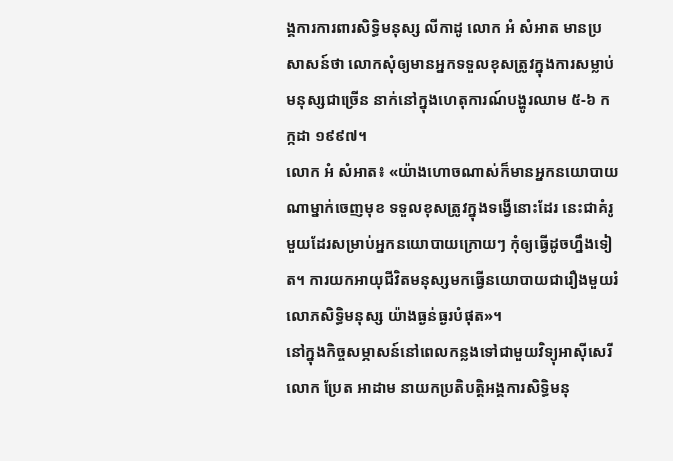ង្គការការពារសិទ្ធិមនុស្ស លីកាដូ លោក អំ សំអាត មានប្រសាសន៍ថា លោកសុំឲ្យមានអ្នកទទួលខុសត្រូវក្នុងការសម្លាប់មនុស្សជាច្រើន នាក់នៅក្នុងហេតុការណ៍បង្ហូរឈាម ៥-៦ កក្កដា ១៩៩៧។
លោក អំ សំអាត៖ «យ៉ាងហោចណាស់ក៏មានអ្នកនយោបាយណាម្នាក់ចេញមុខ ទទួលខុសត្រូវក្នុងទង្វើនោះដែរ នេះជាគំរូមួយដែរសម្រាប់អ្នកនយោបាយក្រោយៗ កុំឲ្យធ្វើដូចហ្នឹងទៀត។ ការយកអាយុជីវិតមនុស្សមកធ្វើនយោបាយជារឿងមួយរំលោភសិទ្ធិមនុស្ស យ៉ាងធ្ងន់ធ្ងរបំផុត»។
នៅក្នុងកិច្ចសម្ភាសន៍នៅពេលកន្លងទៅជាមួយវិទ្យុអាស៊ីសេរី លោក ប្រែត អាដាម នាយកប្រតិបត្តិអង្គការសិទ្ធិមនុ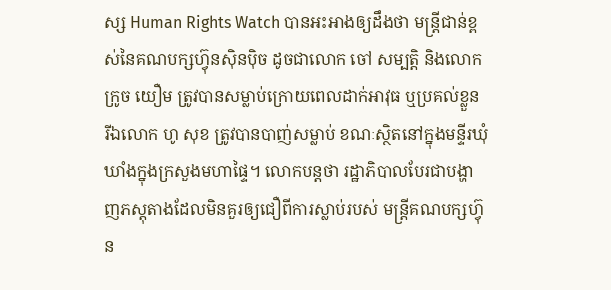ស្ស Human Rights Watch បានអះអាងឲ្យដឹងថា មន្រ្តីជាន់ខ្ពស់នៃគណបក្សហ៊្វុនស៊ិនប៉ិច ដូចជាលោក ចៅ សម្បត្តិ និងលោក ក្រូច យឿម ត្រូវបានសម្លាប់ក្រោយពេលដាក់អាវុធ ឬប្រគល់ខ្លួន រីឯលោក ហូ សុខ ត្រូវបានបាញ់សម្លាប់ ខណៈស្ថិតនៅក្នុងមន្ទីរឃុំឃាំងក្នុងក្រសួងមហាផ្ទៃ។ លោកបន្តថា រដ្ឋាភិបាលបែរជាបង្ហាញភស្តុតាងដែលមិនគួរឲ្យជឿពីការស្លាប់របស់ មន្ត្រីគណបក្សហ៊្វុន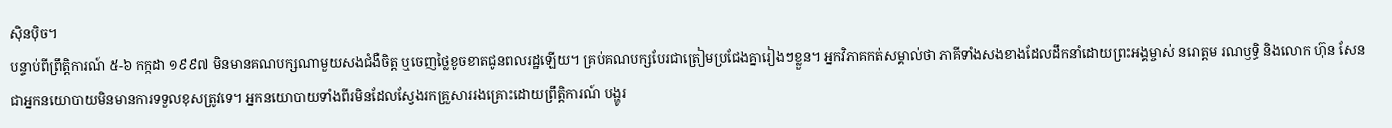ស៊ិនប៉ិច។
បន្ទាប់ពីព្រឹត្តិការណ៍ ៥-៦ កក្កដា ១៩៩៧ មិនមានគណបក្សណាមួយសងជំងឺចិត្ត ឬចេញថ្លៃខូចខាតជូនពលរដ្ឋឡើយ។ គ្រប់គណបក្សបែរជាត្រៀមប្រជែងគ្នារៀងៗខ្លួន។ អ្នកវិភាគកត់សម្គាល់ថា ភាគីទាំងសងខាងដែលដឹកនាំដោយព្រះអង្គម្ចាស់ នរោត្តម រណឫទ្ធិ និងលោក ហ៊ុន សែន ជាអ្នកនយោបាយមិនមានការទទួលខុសត្រូវទេ។ អ្នកនយោបាយទាំងពីរមិនដែលស្វែងរកគ្រួសាររងគ្រោះដោយព្រឹត្តិការណ៍ បង្ហូរ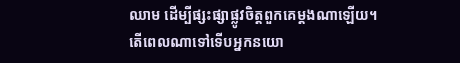ឈាម ដើម្បីផ្សះផ្សាផ្លូវចិត្តពួកគេម្ដងណាឡើយ។
តើពេលណាទៅទើបអ្នកនយោ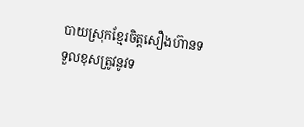បាយស្រុកខ្មែរចិត្តសឿងហ៊ានទទួលខុសត្រូវនូវទ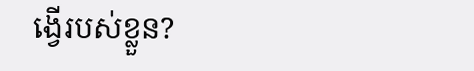ង្វើរបស់ខ្លួន?